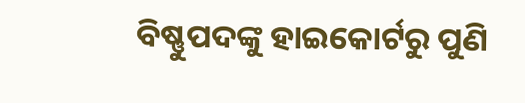ବିଷ୍ଣୁପଦଙ୍କୁ ହାଇକୋର୍ଟରୁ ପୁଣି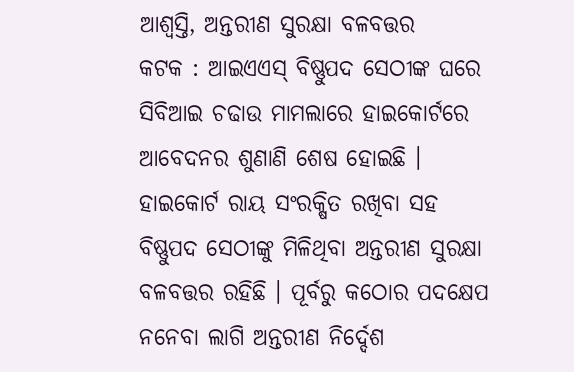ଆଶ୍ବସ୍ତି, ଅନ୍ତରୀଣ ସୁରକ୍ଷା ବଳବତ୍ତର
କଟକ : ଆଇଏଏସ୍ ବିଷ୍ଣୁପଦ ସେଠୀଙ୍କ ଘରେ ସିବିଆଇ ଚଢାଉ ମାମଲାରେ ହାଇକୋର୍ଟରେ ଆବେଦନର ଶୁଣାଣି ଶେଷ ହୋଇଛି । ହାଇକୋର୍ଟ ରାୟ ସଂରକ୍ଷିତ ରଖିବା ସହ ବିଷ୍ଣୁପଦ ସେଠୀଙ୍କୁ ମିଳିଥିବା ଅନ୍ତରୀଣ ସୁରକ୍ଷା ବଳବତ୍ତର ରହିଛି । ପୂର୍ବରୁ କଠୋର ପଦକ୍ଷେପ ନନେବା ଲାଗି ଅନ୍ତରୀଣ ନିର୍ଦ୍ଦେଶ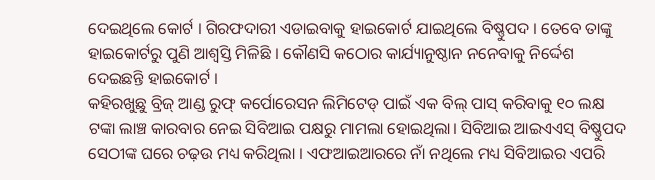ଦେଇଥିଲେ କୋର୍ଟ । ଗିରଫଦାରୀ ଏଡାଇବାକୁ ହାଇକୋର୍ଟ ଯାଇଥିଲେ ବିଷ୍ଣୁପଦ । ତେବେ ତାଙ୍କୁ ହାଇକୋର୍ଟରୁ ପୁଣି ଆଶ୍ବସ୍ତି ମିଳିଛି । କୌଣସି କଠୋର କାର୍ଯ୍ୟାନୁଷ୍ଠାନ ନନେବାକୁ ନିର୍ଦ୍ଦେଶ ଦେଇଛନ୍ତି ହାଇକୋର୍ଟ ।
କହିରଖୁଛୁ ବ୍ରିଜ୍ ଆଣ୍ଡ ରୁଫ୍ କର୍ପୋରେସନ ଲିମିଟେଡ୍ ପାଇଁ ଏକ ବିଲ୍ ପାସ୍ କରିବାକୁ ୧୦ ଲକ୍ଷ ଟଙ୍କା ଲାଞ୍ଚ କାରବାର ନେଇ ସିବିଆଇ ପକ୍ଷରୁ ମାମଲା ହୋଇଥିଲା। ସିବିଆଇ ଆଇଏଏସ୍ ବିଷ୍ଣୁପଦ ସେଠୀଙ୍କ ଘରେ ଚଢ଼ଉ ମଧ୍ୟ କରିଥିଲା । ଏଫଆଇଆରରେ ନାଁ ନଥିଲେ ମଧ୍ୟ ସିବିଆଇର ଏପରି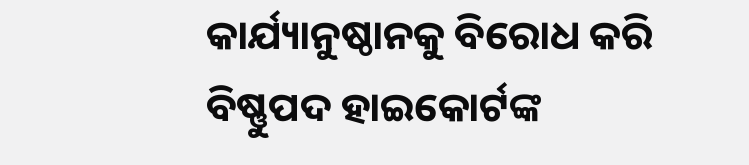କାର୍ଯ୍ୟାନୁଷ୍ଠାନକୁ ବିରୋଧ କରି ବିଷ୍ଣୁପଦ ହାଇକୋର୍ଟଙ୍କ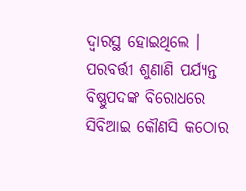ଦ୍ୱାରସ୍ଥ ହୋଇଥିଲେ । ପରବର୍ତ୍ତୀ ଶୁଣାଣି ପର୍ଯ୍ୟନ୍ତ ବିଷ୍ଣୁପଦଙ୍କ ବିରୋଧରେ ସିବିଆଇ କୌଣସି କଠୋର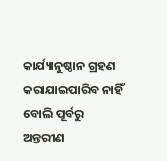କାର୍ଯ୍ୟାନୁଷ୍ଠାନ ଗ୍ରହଣ କରାଯାଇପାରିବ ନାହିଁ ବୋଲି ପୂର୍ବରୁ ଅନ୍ତରୀଣ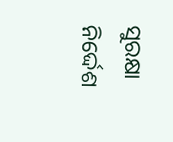ସୁରକ୍ଷା ନିର୍ଦ୍ଦେଶ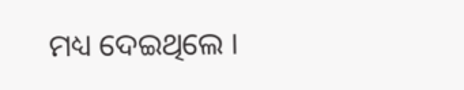ମଧ୍ୟ ଦେଇଥିଲେ ।